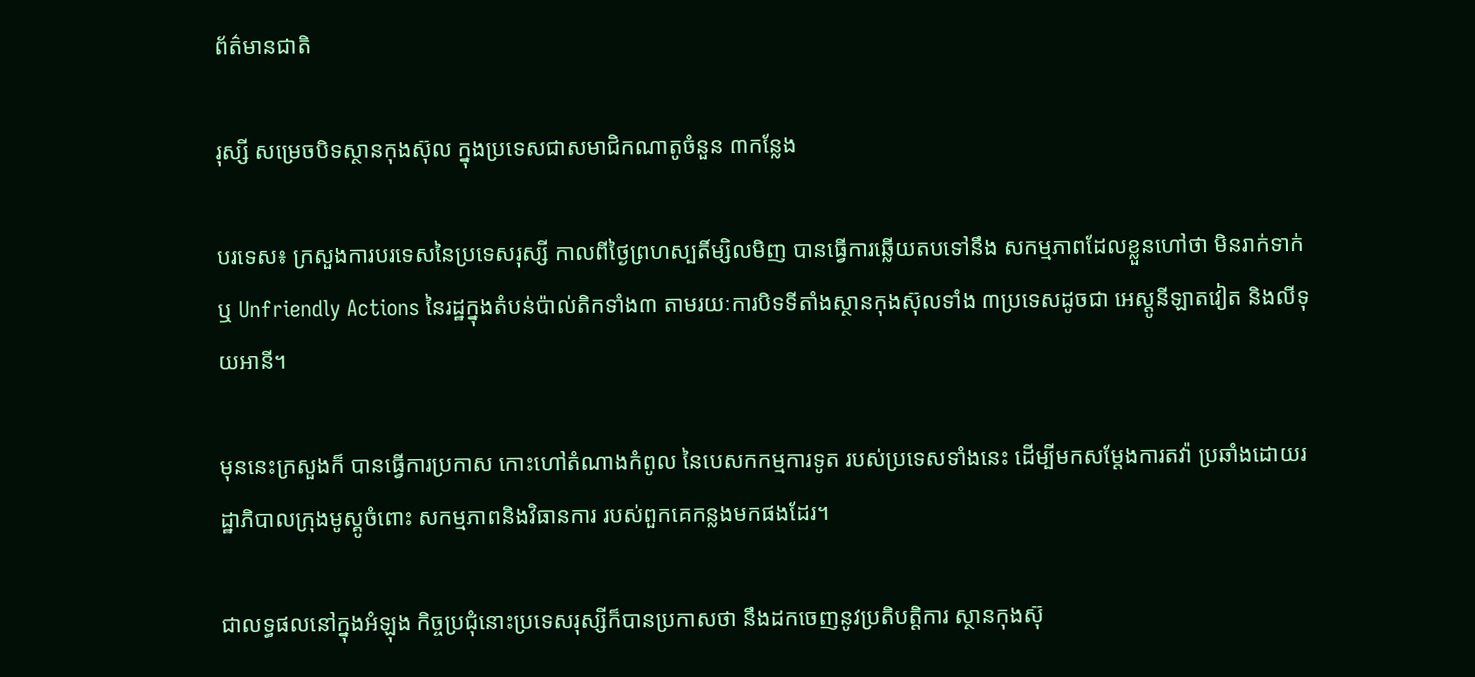ព័ត៌មានជាតិ

រុស្សី សម្រេចបិទស្ថានកុងស៊ុល ក្នុងប្រទេសជាសមាជិកណាតូចំនួន ៣កន្លែង

បរទេស៖ ក្រសួងការបរទេសនៃប្រទេសរុស្សី កាលពីថ្ងៃព្រហស្បតិ៍ម្សិលមិញ បានធ្វើការឆ្លើយតបទៅនឹង សកម្មភាពដែលខ្លួនហៅថា មិនរាក់ទាក់ឬ Unfriendly Actions នៃរដ្ឋក្នុងតំបន់ប៉ាល់តិកទាំង៣ តាមរយៈការបិទទីតាំងស្ថានកុងស៊ុលទាំង ៣ប្រទេសដូចជា អេស្តូនីឡាតវៀត និងលីទុយអានី។

មុននេះក្រសួងក៏ បានធ្វើការប្រកាស កោះហៅតំណាងកំពូល នៃបេសកកម្មការទូត របស់ប្រទេសទាំងនេះ ដើម្បីមកសម្តែងការតវ៉ា ប្រឆាំងដោយរដ្ឋាភិបាលក្រុងមូស្គូចំពោះ សកម្មភាពនិងវិធានការ របស់ពួកគេកន្លងមកផងដែរ។

ជាលទ្ធផលនៅក្នុងអំឡុង កិច្ចប្រជុំនោះប្រទេសរុស្សីក៏បានប្រកាសថា នឹងដកចេញនូវប្រតិបត្តិការ ស្ថានកុងស៊ុ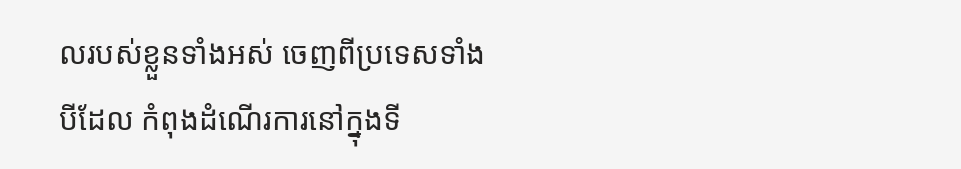លរបស់ខ្លួនទាំងអស់ ចេញពីប្រទេសទាំងបីដែល កំពុងដំណើរការនៅក្នុងទី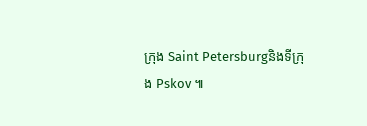ក្រុង Saint Petersburgនិងទីក្រុង Pskov ៕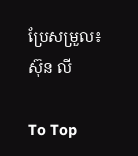ប្រែសម្រួល៖ ស៊ុន លី

To Top